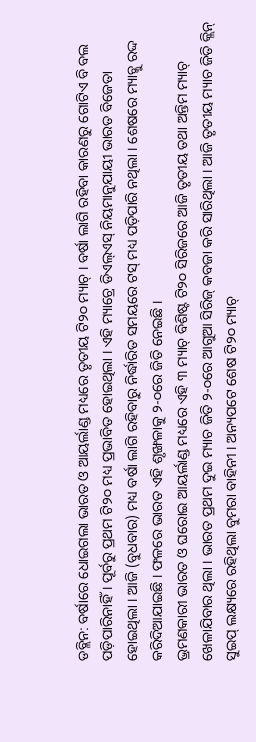ଡବ୍ଲିନ: ବର୍ଷାରେ ଧୋଇଗଲା ଭାରତ ଓ ଆୟର୍ଲାଣ୍ଡ ମଧ୍ୟରେ ତୃତୀୟ ଟି୨୦ ମ୍ୟାଚ୍ । ବର୍ଷା ଲାଗି ରହିବା କାରଣରୁ ଗୋଟିଏ ବି ବଲ ପଡ଼ିପାରିନାହିଁ । ପୂର୍ବରୁ ପ୍ରଥମ ଟି୨୦ ମଧ୍ୟ ପ୍ରଭାବିତ ହୋଇଥିଲା । ଏହି ମ୍ୟାଚ୍ରେ ଡିଏଲ୍ଏସ୍ ନିୟମାନୁଯାୟୀ ଭାରତ ବିଜେତା ହୋଇଥିଲା । ଆଜି (ବୁଧବାର) ମଧ୍ୟ ବର୍ଷା ଲାଗି ରହିବାରୁ ନିର୍ଦ୍ଧାରିତ ସମୟରେ ଟସ୍ ମଧ୍ୟ ପଡ଼ିପାରି ନଥିଲା । ଶେଷରେ ମ୍ୟାଚ୍କୁ ରଦ୍ଦ କରିଦିଆଯାଇଛି । ଫଳରେ ଭାରତ ଏହି ଶୃଙ୍ଖଳାକୁ ୨-୦ରେ ଜିତି ନେଇଛି ।
ଭ୍ରମଣକାରୀ ଭାରତ ଓ ଘରୋଇ ଆୟର୍ଲାଣ୍ଡ ମଧ୍ୟରେ ଏହି ୩ ମ୍ୟାଚ୍ ବିଶିଷ୍ଟ ଟି୨୦ ସିରିଜରେ ଆଜି ତୃତୀୟ ତଥା ଅନ୍ତିମ ମ୍ୟାଚ୍ ଖେଳାଯିବାର ଥିଲା । ଭାରତ ପ୍ରଥମ ଦୁଇ ମ୍ୟାଚ ଜିତି ୨-୦ରେ ଆଗୁଆ ସିରିଜ୍ କବଜା କରି ସାରିଥିଲା । ଆଜି ତୃତୀୟ ମ୍ୟାଚ ଜିତି କ୍ଲିନ୍ ସୁଇପ୍ ଲକ୍ଷ୍ୟରେ ରହିଥିଲା ବୁମରା ବାହିନୀ । ଅନ୍ୟପଟେ ଶେଷ ଟି୨୦ ମ୍ୟାଚ୍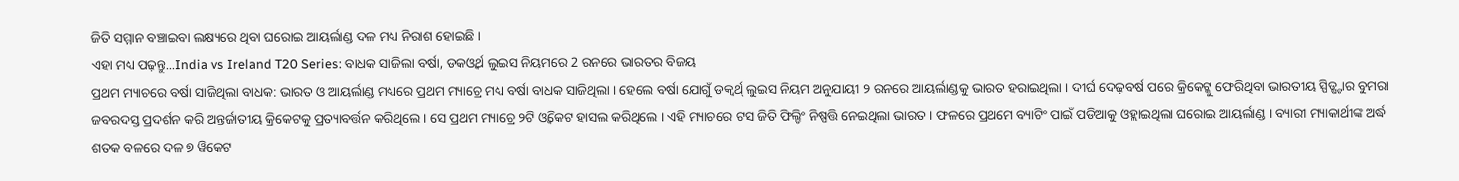ଜିତି ସମ୍ମାନ ବଞ୍ଚାଇବା ଲକ୍ଷ୍ୟରେ ଥିବା ଘରୋଇ ଆୟର୍ଲାଣ୍ଡ ଦଳ ମଧ୍ୟ ନିରାଶ ହୋଇଛି ।
ଏହା ମଧ୍ୟ ପଢ଼ନ୍ତୁ...India vs Ireland T20 Series: ବାଧକ ସାଜିଲା ବର୍ଷା, ଡକଓ୍ବର୍ଥ ଲୁଇସ ନିୟମରେ 2 ରନରେ ଭାରତର ବିଜୟ
ପ୍ରଥମ ମ୍ୟାଚରେ ବର୍ଷା ସାଜିଥିଲା ବାଧକ: ଭାରତ ଓ ଆୟର୍ଲାଣ୍ଡ ମଧ୍ୟରେ ପ୍ରଥମ ମ୍ୟାଚ୍ରେ ମଧ୍ୟ ବର୍ଷା ବାଧକ ସାଜିଥିଲା । ହେଲେ ବର୍ଷା ଯୋଗୁଁ ଡକ୍ୱର୍ଥ୍ ଲୁଇସ ନିୟମ ଅନୁଯାୟୀ ୨ ରନରେ ଆୟର୍ଲାଣ୍ଡକୁ ଭାରତ ହରାଇଥିଲା । ଦୀର୍ଘ ଦେଢ଼ବର୍ଷ ପରେ କ୍ରିକେଟ୍କୁ ଫେରିଥିବା ଭାରତୀୟ ସ୍ପିଡ୍ଷ୍ଟାର ବୁମରା ଜବରଦସ୍ତ ପ୍ରଦର୍ଶନ କରି ଅନ୍ତର୍ଜାତୀୟ କ୍ରିକେଟକୁ ପ୍ରତ୍ୟାବର୍ତ୍ତନ କରିଥିଲେ । ସେ ପ୍ରଥମ ମ୍ୟାଚ୍ରେ ୨ଟି ଓ୍ବିକେଟ ହାସଲ କରିଥିଲେ । ଏହି ମ୍ୟାଚରେ ଟସ ଜିତି ଫିଲ୍ଡିଂ ନିଷ୍ପତ୍ତି ନେଇଥିଲା ଭାରତ । ଫଳରେ ପ୍ରଥମେ ବ୍ୟାଟିଂ ପାଇଁ ପଡିଆକୁ ଓହ୍ଲାଇଥିଲା ଘରୋଇ ଆୟର୍ଲାଣ୍ଡ । ବ୍ୟାରୀ ମ୍ୟାକାର୍ଥୀଙ୍କ ଅର୍ଦ୍ଧ ଶତକ ବଳରେ ଦଳ ୭ ୱିକେଟ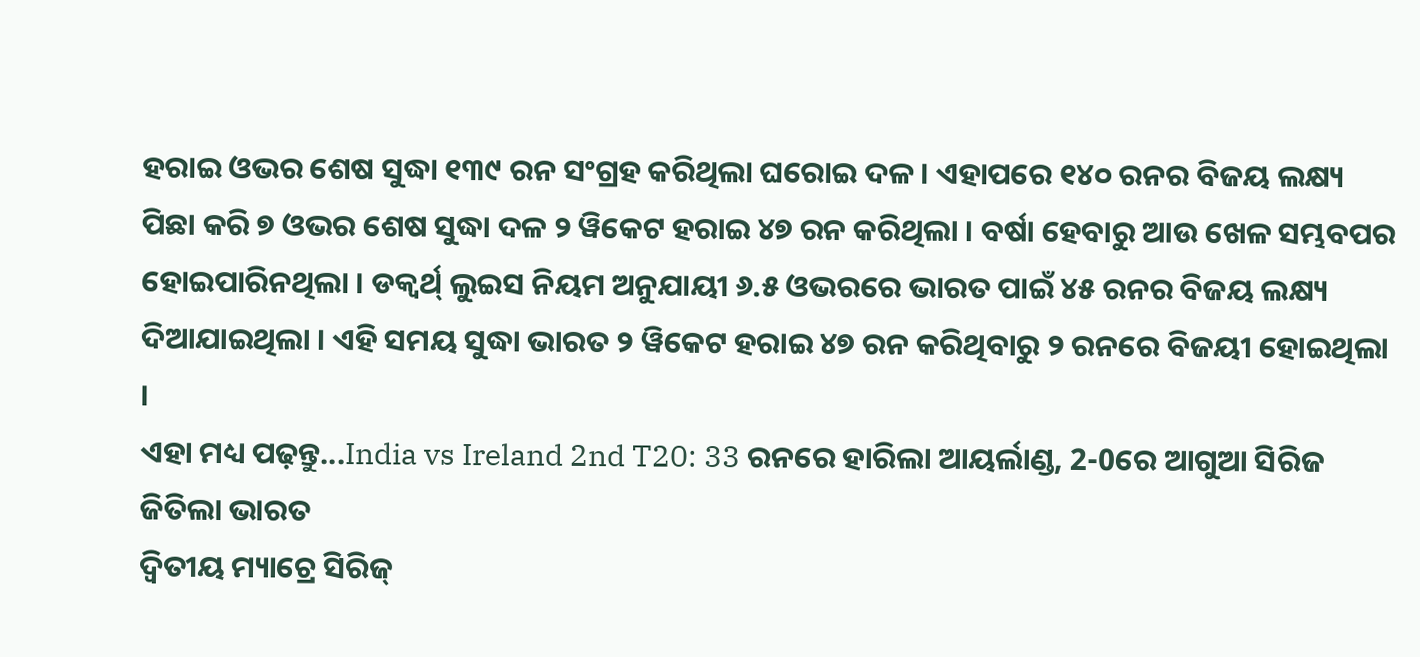ହରାଇ ଓଭର ଶେଷ ସୁଦ୍ଧା ୧୩୯ ରନ ସଂଗ୍ରହ କରିଥିଲା ଘରୋଇ ଦଳ । ଏହାପରେ ୧୪୦ ରନର ବିଜୟ ଲକ୍ଷ୍ୟ ପିଛା କରି ୭ ଓଭର ଶେଷ ସୁଦ୍ଧା ଦଳ ୨ ୱିକେଟ ହରାଇ ୪୭ ରନ କରିଥିଲା । ବର୍ଷା ହେବାରୁ ଆଉ ଖେଳ ସମ୍ଭବପର ହୋଇପାରିନଥିଲା । ଡକ୍ୱର୍ଥ୍ ଲୁଇସ ନିୟମ ଅନୁଯାୟୀ ୬.୫ ଓଭରରେ ଭାରତ ପାଇଁ ୪୫ ରନର ବିଜୟ ଲକ୍ଷ୍ୟ ଦିଆଯାଇଥିଲା । ଏହି ସମୟ ସୁଦ୍ଧା ଭାରତ ୨ ୱିକେଟ ହରାଇ ୪୭ ରନ କରିଥିବାରୁ ୨ ରନରେ ବିଜୟୀ ହୋଇଥିଲା ।
ଏହା ମଧ୍ୟ ପଢ଼ନ୍ତୁ...India vs Ireland 2nd T20: 33 ରନରେ ହାରିଲା ଆୟର୍ଲାଣ୍ଡ, 2-0ରେ ଆଗୁଆ ସିରିଜ ଜିତିଲା ଭାରତ
ଦ୍ବିତୀୟ ମ୍ୟାଚ୍ରେ ସିରିଜ୍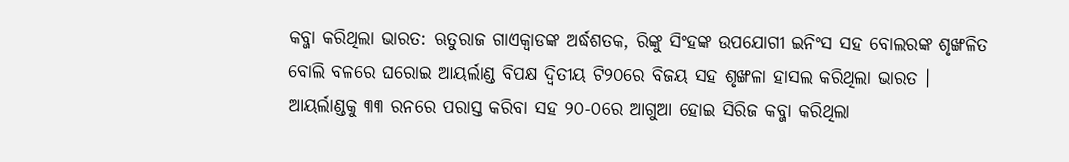କବ୍ଜା କରିଥିଲା ଭାରତ: ଋତୁରାଜ ଗାଏକ୍ବାଡଙ୍କ ଅର୍ଦ୍ଧଶତକ, ରିଙ୍କୁ ସିଂହଙ୍କ ଉପଯୋଗୀ ଇନିଂସ ସହ ବୋଲରଙ୍କ ଶୃଙ୍ଖଳିତ ବୋଲି ବଳରେ ଘରୋଇ ଆୟର୍ଲାଣ୍ଡ ବିପକ୍ଷ ଦ୍ବିତୀୟ ଟି୨୦ରେ ବିଜୟ ସହ ଶୃଙ୍ଖଳା ହାସଲ କରିଥିଲା ଭାରତ । ଆୟର୍ଲାଣ୍ଡକୁ ୩୩ ରନରେ ପରାସ୍ତ କରିବା ସହ ୨୦-୦ରେ ଆଗୁଆ ହୋଇ ସିରିଜ କବ୍ଜା କରିଥିଲା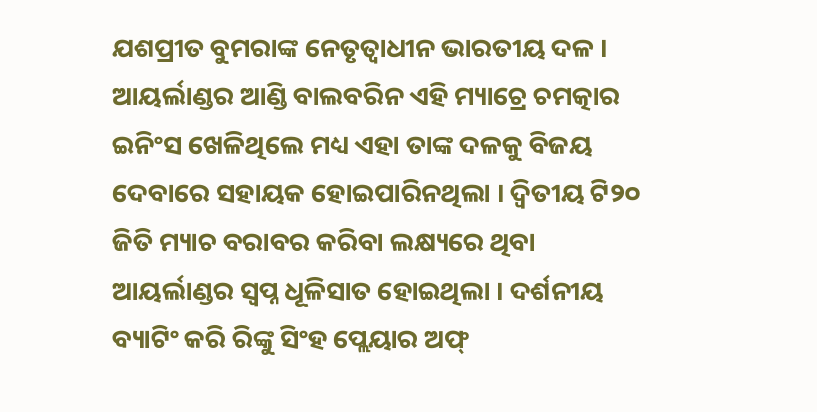ଯଶପ୍ରୀତ ବୁମରାଙ୍କ ନେତୃତ୍ବାଧୀନ ଭାରତୀୟ ଦଳ । ଆୟର୍ଲାଣ୍ଡର ଆଣ୍ଡି ବାଲବରିନ ଏହି ମ୍ୟାଚ୍ରେ ଚମତ୍କାର ଇନିଂସ ଖେଳିଥିଲେ ମଧ୍ୟ ଏହା ତାଙ୍କ ଦଳକୁ ବିଜୟ ଦେବାରେ ସହାୟକ ହୋଇପାରିନଥିଲା । ଦ୍ବିତୀୟ ଟି୨୦ ଜିତି ମ୍ୟାଚ ବରାବର କରିବା ଲକ୍ଷ୍ୟରେ ଥିବା ଆୟର୍ଲାଣ୍ଡର ସ୍ବପ୍ନ ଧୂଳିସାତ ହୋଇଥିଲା । ଦର୍ଶନୀୟ ବ୍ୟାଟିଂ କରି ରିଙ୍କୁ ସିଂହ ପ୍ଲେୟାର ଅଫ୍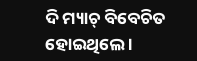ଦି ମ୍ୟାଚ୍ ବିବେଚିତ ହୋଇଥିଲେ ।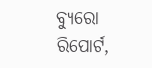ବ୍ୟୁରୋ ରିପୋର୍ଟ,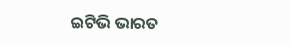ଇଟିଭି ଭାରତ